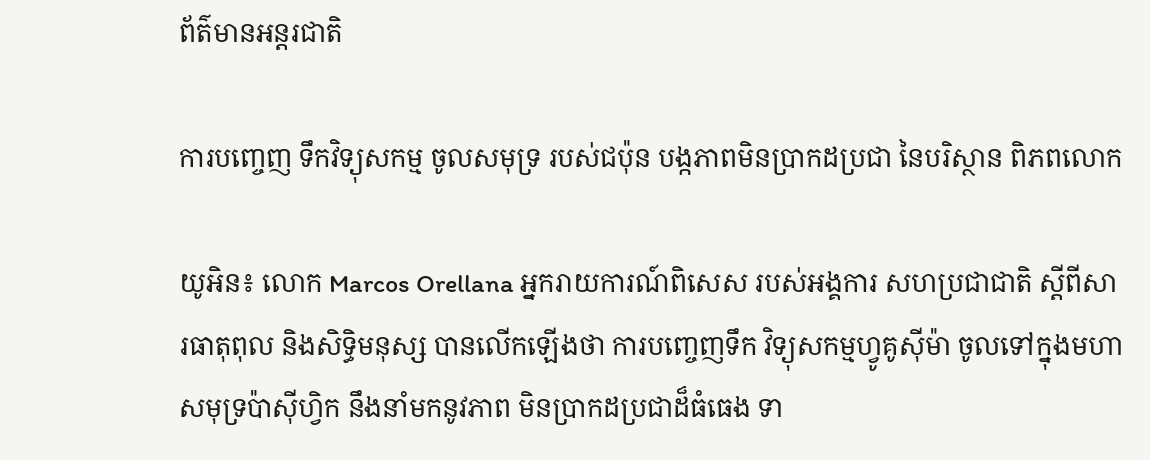ព័ត៌មានអន្តរជាតិ

ការបញ្ចេញ ទឹកវិទ្យុសកម្ម ចូលសមុទ្រ របស់ជប៉ុន បង្កភាពមិនប្រាកដប្រជា នៃបរិស្ថាន ពិភពលោក

យូអិន៖ លោក Marcos Orellana អ្នករាយការណ៍ពិសេស របស់អង្គការ សហប្រជាជាតិ ស្តីពីសារធាតុពុល និងសិទ្ធិមនុស្ស បានលើកឡើងថា ការបញ្ចេញទឹក វិទ្យុសកម្មហ្វូគូស៊ីម៉ា ចូលទៅក្នុងមហាសមុទ្រប៉ាស៊ីហ្វិក នឹងនាំមកនូវភាព មិនប្រាកដប្រជាដ៏ធំធេង ទា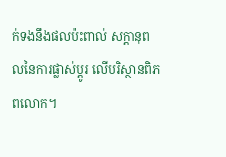ក់ទងនឹងផលប៉ះពាល់ សក្តានុពលនៃការផ្លាស់ប្តូរ លើបរិស្ថានពិភពលោក។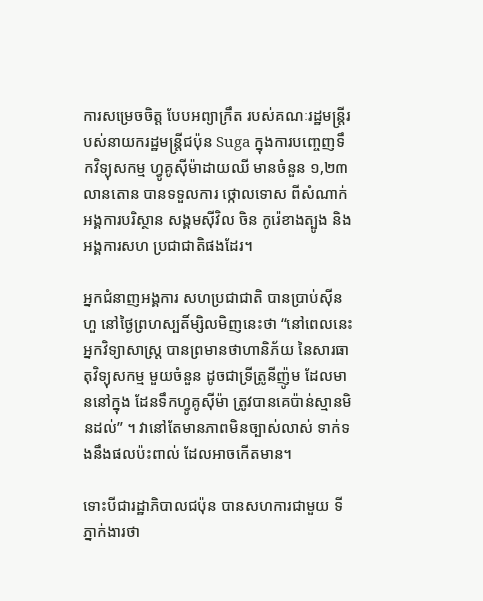ការសម្រេចចិត្ត បែបអព្យាក្រឹត របស់គណៈរដ្ឋមន្រ្តីរបស់នាយករដ្ឋមន្ត្រីជប៉ុន Suga ក្នុងការបញ្ចេញទឹកវិទ្យុសកម្ម ហ្វូគូស៊ីម៉ាដាយឈី មានចំនួន ១,២៣ លានតោន បានទទួលការ ថ្កោលទោស ពីសំណាក់អង្គការបរិស្ថាន សង្គមស៊ីវិល ចិន កូរ៉េខាងត្បូង និងអង្គការសហ ប្រជាជាតិផងដែរ។

អ្នកជំនាញអង្គការ សហប្រជាជាតិ បានប្រាប់ស៊ីនហួ នៅថ្ងៃព្រហស្បតិ៍ម្សិលមិញនេះថា “នៅពេលនេះអ្នកវិទ្យាសាស្ត្រ បានព្រមានថាហានិភ័យ នៃសារធាតុវិទ្យុសកម្ម មួយចំនួន ដូចជាទ្រីត្រូនីញ៉ូម ដែលមាននៅក្នុង ដែនទឹកហ្វូគូស៊ីម៉ា ត្រូវបានគេប៉ាន់ស្មានមិនដល់” ។ វានៅតែមានភាពមិនច្បាស់លាស់ ទាក់ទងនឹងផលប៉ះពាល់ ដែលអាចកើតមាន។

ទោះបីជារដ្ឋាភិបាលជប៉ុន បានសហការជាមួយ ទីភ្នាក់ងារថា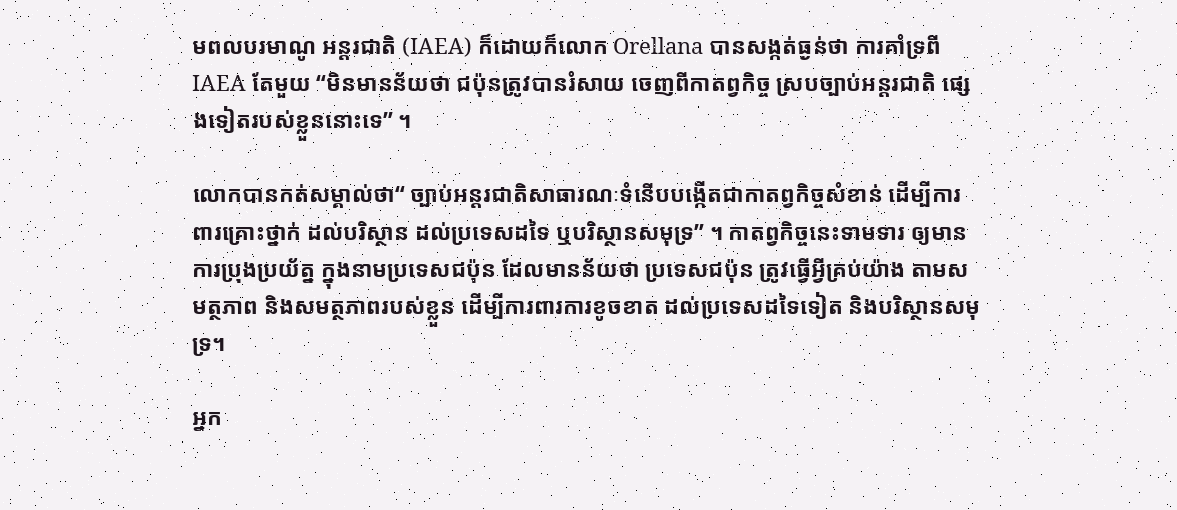មពលបរមាណូ អន្តរជាតិ (IAEA) ក៏ដោយក៏លោក Orellana បានសង្កត់ធ្ងន់ថា ការគាំទ្រពី IAEA តែមួយ “មិនមានន័យថា ជប៉ុនត្រូវបានរំសាយ ចេញពីកាតព្វកិច្ច ស្របច្បាប់អន្តរជាតិ ផ្សេងទៀតរបស់ខ្លួននោះទេ” ។

លោកបានកត់សម្គាល់ថា“ ច្បាប់អន្តរជាតិសាធារណៈទំនើបបង្កើតជាកាតព្វកិច្ចសំខាន់ ដើម្បីការពារគ្រោះថ្នាក់ ដល់បរិស្ថាន ដល់ប្រទេសដទៃ ឬបរិស្ថានសមុទ្រ” ។ កាតព្វកិច្ចនេះទាមទារ ឲ្យមានការប្រុងប្រយ័ត្ន ក្នុងនាមប្រទេសជប៉ុន ដែលមានន័យថា ប្រទេសជប៉ុន ត្រូវធ្វើអ្វីគ្រប់យ៉ាង តាមសមត្ថភាព និងសមត្ថភាពរបស់ខ្លួន ដើម្បីការពារការខូចខាត ដល់ប្រទេសដទៃទៀត និងបរិស្ថានសមុទ្រ។

អ្នក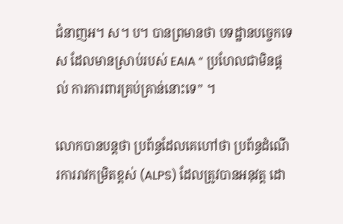ជំនាញអ។ ស។ ប។ បានព្រមានថា បទដ្ឋានបច្ចេកទេស ដែលមានស្រាប់របស់ EAIA “ ប្រហែលជាមិនផ្តល់ ការការពារគ្រប់គ្រាន់នោះទេ” ។

លោកបានបន្ដថា ប្រព័ន្ធដែលគេហៅថា ប្រព័ន្ធដំណើរការរាវកម្រិតខ្ពស់ (ALPS) ដែលត្រូវបានអនុវត្ត ដោ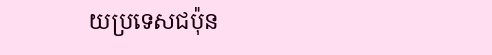យប្រទេសជប៉ុន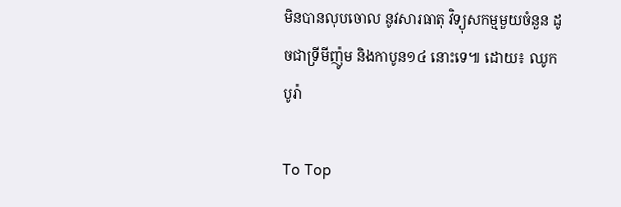មិនបានលុបចោល នូវសារធាតុ វិទ្យុសកម្មមួយចំនួន ដូចជាទ្រីមីញ៉ូម និងកាបូន១៤ នោះទេ៕ ដោយ៖ ឈូក បូរ៉ា

To Top